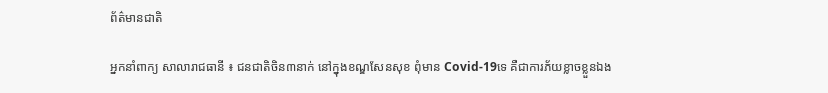ព័ត៌មានជាតិ

អ្នកនាំពាក្យ សាលារាជធានី ៖ ជនជាតិចិន៣នាក់ នៅក្នុងខណ្ឌសែនសុខ ពុំមាន Covid-19ទេ គឺជាការភ័យខ្លាចខ្លួនឯង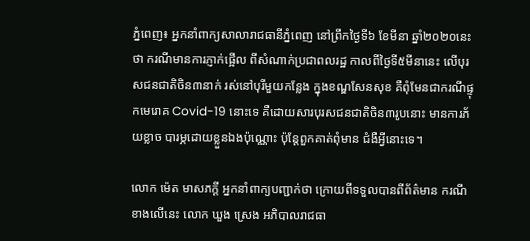ភ្នំពេញ៖ អ្នកនាំពាក្យសាលារាជធានីភ្នំពេញ នៅព្រឹកថ្ងៃទី៦ ខែមីនា ឆ្នាំ២០២០នេះថា ករណីមានការភ្ញាក់ផ្អើល ពីសំណាក់ប្រជាពលរដ្ឋ កាលពីថ្ងៃទី៥មីនានេះ លើបុរសជនជាតិចិន៣នាក់ រស់នៅបុរីមួយកន្លែង ក្នុងខណ្ឌសែនសុខ គឺពុំមែនជាករណីផ្ទុកមេរោគ Covid-19 នោះទេ គឺដោយសារបុរសជនជាតិចិន៣រូបនោះ មានការភ័យខ្លាច បារម្ភដោយខ្លួនឯងប៉ុណ្ណោះ ប៉ុន្តែពួកគាត់ពុំមាន ជំងឺអ្វីនោះទេ។

លោក ម៉េត មាសភក្តី អ្នកនាំពាក្យបញ្ជាក់ថា ក្រោយពីទទួលបានពីព័ត៌មាន ករណីខាងលើនេះ លោក ឃួង ស្រេង អភិបាលរាជធា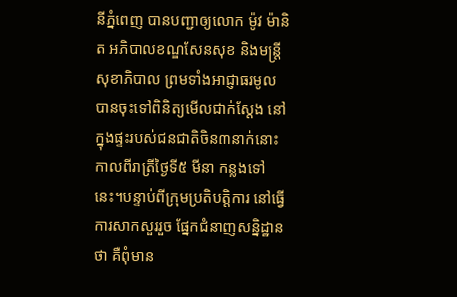នីភ្នំពេញ បានបញ្ជាឲ្យលោក ម៉ូវ ម៉ានិត អភិបាលខណ្ឌសែនសុខ និងមន្រ្តីសុខាភិបាល ព្រមទាំងអាជ្ញាធរមូល បានចុះទៅពិនិត្យមើលជាក់ស្តែង នៅក្នុងផ្ទះរបស់ជនជាតិចិន៣នាក់នោះ កាលពីរាត្រីថ្ងៃទី៥ មីនា កន្លងទៅនេះ។បន្ទាប់ពីក្រុមប្រតិបត្តិការ នៅធ្វើការសាកសួររួច ផ្នែកជំនាញសន្និដ្ឋានថា គឺពុំមាន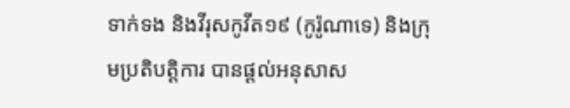ទាក់ទង និងវីរុសកូវីត១៩ (កូរ៉ូណាទេ) និងក្រុមប្រតិបត្តិការ បានផ្ដល់អនុសាស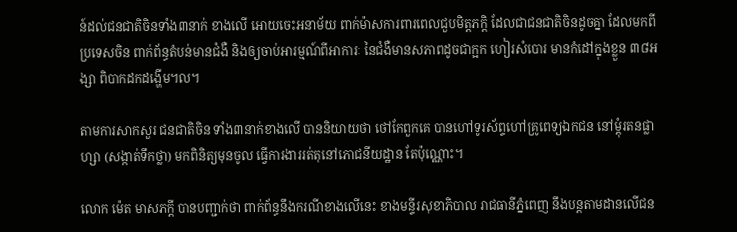ន៍ដល់ជនជាតិចិនទាំង៣នាក់ ខាងលើ អោយចេះអនាម័យ ពាក់ម៉ាសការពារពេលជួបមិត្តភក្តិ ដែលជាជនជាតិចិនដូចគ្នា ដែលមកពីប្រទេសចិន ពាក់ព័ន្ធតំបន់មានជំងឺ និងឲ្យចាប់អារម្មណ៍ពីអាការៈ នៃជំងឺមានសភាពដូចជាក្អក ហៀរសំបោរ មានកំដៅក្នុងខ្លួន ៣៨អង្សា ពិបាកដកដង្ហើម។ល។

តាមការសាកសួរ ជនជាតិចិន ទាំង៣នាក់ខាងលើ បាននិយាយថា ថៅកែពួកគេ បានហៅទូរស័ព្ទហៅគ្រូពេទ្យឯកជន នៅម្ដុំរតនផ្លាហ្សា (សង្កាត់ទឹកថ្លា) មកពិនិត្យមុនចូល ធ្វើការងាររត់តុនៅភោជនីយដ្ឋាន តែប៉ុណ្ណោះ។

លោក ម៉េត មាសភក្តី បានបញ្ជាក់ថា ពាក់ព័ន្ធនឹងករណីខាងលើនេះ ខាងមន្ទីរសុខាភិបាល រាជធានីភ្នំពេញ នឹងបន្តតាមដានលើជន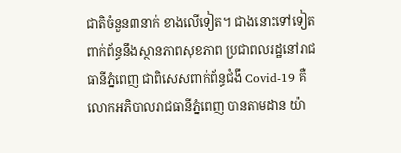ជាតិចំនួន៣នាក់ ខាងលើទៀត។ ជាងនោះទៅទៀត ពាក់ព័ន្ធនឹងស្ថានភាពសុខភាព ប្រជាពលរដ្ឋនៅរាជធានីភ្នំពេញ ជាពិសេសពាក់ព័ន្ធជំងឹ Covid-19 គឺលោកអភិបាលរាជធានីភ្នំពេញ បានតាមដាន យ៉ា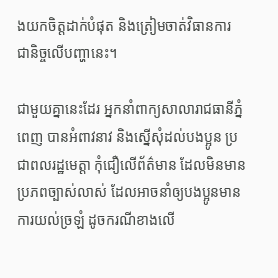ងយកចិត្តដាក់បំផុត និងត្រៀមចាត់វិធានការ ជានិច្ចលើបញ្ហានេះ។

ជាមួយគ្នានេះដែរ អ្នកនាំពាក្យសាលារាជធានីភ្នំពេញ បានអំពាវនាវ និងស្នើសុំដល់បងប្អូន ប្រជាពលរដ្ឋមេត្តា កុំជឿលើព័ត៌មាន ដែលមិនមានប្រភពច្បាស់លាស់ ដែលអាចនាំឲ្យបងប្អូនមានការយល់ច្រឡំ ដូចករណីខាងលើ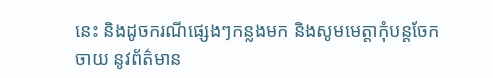នេះ និងដូចករណីផ្សេងៗកន្លងមក និងសូមមេត្តាកុំបន្តចែកចាយ នូវព័ត៌មាន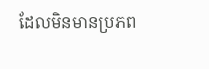ដែលមិនមានប្រភព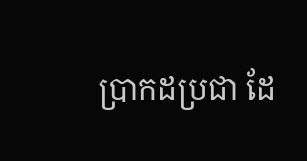ប្រាកដប្រជា ដែ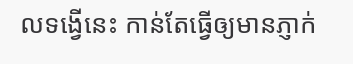លទង្វើនេះ កាន់តែធ្វើឲ្យមានភ្ញាក់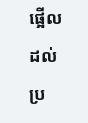ផ្អើល ដល់ប្រ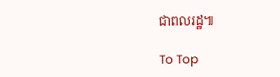ជាពលរដ្ឋ៕

To Top